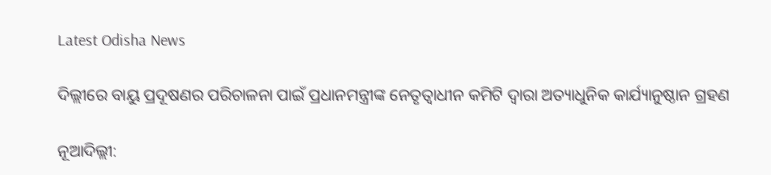Latest Odisha News

ଦିଲ୍ଲୀରେ ବାୟୁ ପ୍ରଦୂଷଣର ପରିଚାଳନା ପାଇଁ ପ୍ରଧାନମନ୍ତ୍ରୀଙ୍କ ନେତୃତ୍ୱାଧୀନ କମିଟି ଦ୍ୱାରା ଅତ୍ୟାଧୁନିକ କାର୍ଯ୍ୟାନୁଷ୍ଠାନ ଗ୍ରହଣ

ନୂଆଦିଲ୍ଲୀ: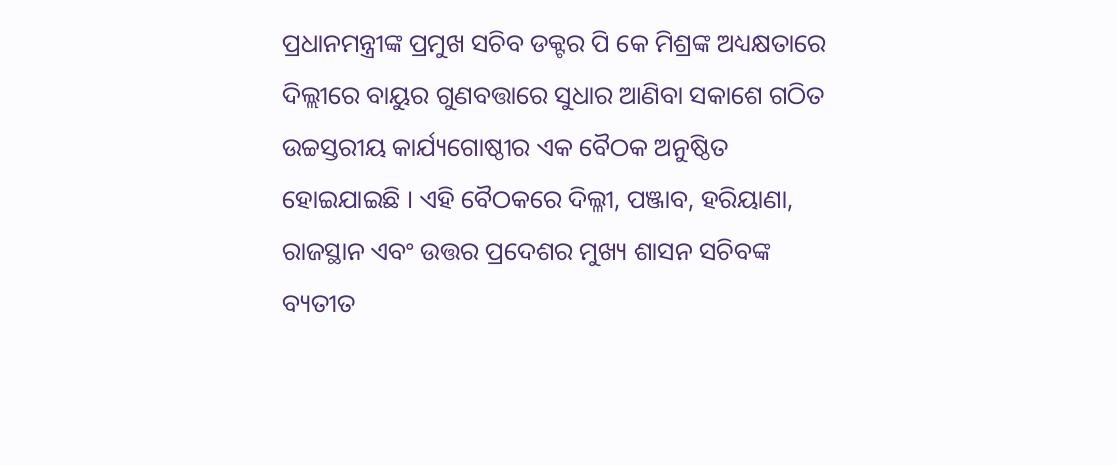ପ୍ରଧାନମନ୍ତ୍ରୀଙ୍କ ପ୍ରମୁଖ ସଚିବ ଡକ୍ଟର ପି କେ ମିଶ୍ରଙ୍କ ଅଧ୍ୟକ୍ଷତାରେ  ଦିଲ୍ଲୀରେ ବାୟୁର ଗୁଣବତ୍ତାରେ ସୁଧାର ଆଣିବା ସକାଶେ ଗଠିତ ଉଚ୍ଚସ୍ତରୀୟ କାର୍ଯ୍ୟଗୋଷ୍ଠୀର ଏକ ବୈଠକ ଅନୁଷ୍ଠିତ ହୋଇଯାଇଛି । ଏହି ବୈଠକରେ ଦିଲ୍ଳୀ, ପଞ୍ଜାବ, ହରିୟାଣା, ରାଜସ୍ଥାନ ଏବଂ ଉତ୍ତର ପ୍ରଦେଶର ମୁଖ୍ୟ ଶାସନ ସଚିବଙ୍କ ବ୍ୟତୀତ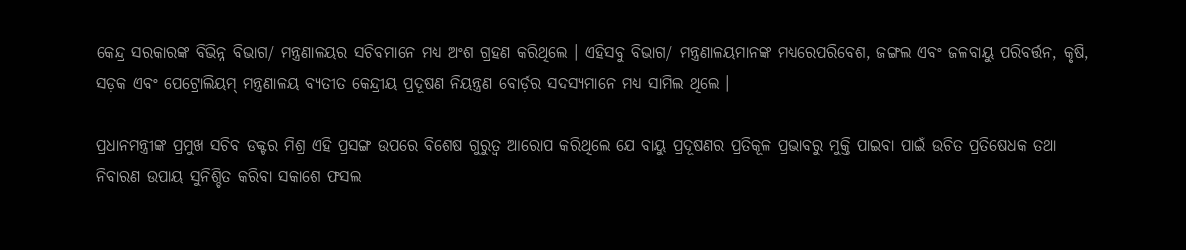କେନ୍ଦ୍ର ସରକାରଙ୍କ ବିଭିନ୍ନ ବିଭାଗ/ ମନ୍ତ୍ରଣାଳୟର ସଚିବମାନେ ମଧ୍ୟ ଅଂଶ ଗ୍ରହଣ କରିଥିଲେ । ଏହିସବୁ ବିଭାଗ/ ମନ୍ତ୍ରଣାଳୟମାନଙ୍କ ମଧ୍ୟରେପରିବେଶ, ଜଙ୍ଗଲ ଏବଂ ଜଳବାୟୁ ପରିବର୍ତ୍ତନ, କୃଷି, ସଡ଼କ ଏବଂ ପେଟ୍ରୋଲିୟମ୍‌ ମନ୍ତ୍ରଣାଳୟ ବ୍ୟତୀତ କେନ୍ଦ୍ରୀୟ ପ୍ରଦୂଷଣ ନିୟନ୍ତ୍ରଣ ବୋର୍ଡ଼ର ସଦସ୍ୟମାନେ ମଧ୍ୟ ସାମିଲ ଥିଲେ ।

ପ୍ରଧାନମନ୍ତ୍ରୀଙ୍କ ପ୍ରମୁଖ ସଚିବ ଡକ୍ଟର ମିଶ୍ର ଏହି ପ୍ରସଙ୍ଗ ଉପରେ ବିଶେଷ ଗୁରୁତ୍ୱ ଆରୋପ କରିଥିଲେ ଯେ ବାୟୁ ପ୍ରଦୂଷଣର ପ୍ରତିକୂଳ ପ୍ରଭାବରୁ ମୁକ୍ତି ପାଇବା ପାଇଁ ଉଚିତ ପ୍ରତିଷେଧକ ତଥା ନିବାରଣ ଉପାୟ ସୁନିଶ୍ଚିତ କରିବା ସକାଶେ ଫସଲ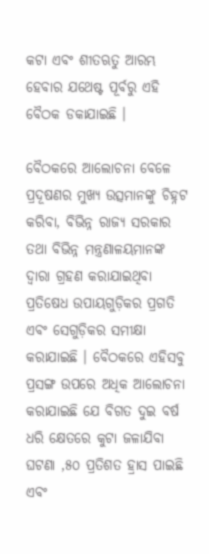କଟା ଏବଂ ଶୀତଋତୁ ଆରମ୍ଭ ହେବାର ଯଥେଷ୍ଟ ପୂର୍ବରୁ ଏହି ବୈଠକ ଡକାଯାଇଛି ।

ବୈଠକରେ ଆଲୋଚନା ବେଳେ ପ୍ରଦୂଷଣର ମୁଖ୍ୟ ଉତ୍ସମାନଙ୍କୁ ଚିହ୍ନଟ କରିବା, ବିଭିନ୍ନ ରାଜ୍ୟ ସରକାର ତଥା ବିଭିନ୍ନ ମନ୍ତ୍ରଣାଳୟମାନଙ୍କ ଦ୍ୱାରା ଗ୍ରହଣ କରାଯାଇଥିବା ପ୍ରତିଷେଧ ଉପାୟଗୁଡ଼ିକର ପ୍ରଗତି ଏବଂ ସେଗୁଡ଼ିକର ସମୀକ୍ଷା କରାଯାଇଛି । ବୈଠକରେ ଏହିସବୁ ପ୍ରସଙ୍ଗ ଉପରେ ଅଧିକ ଆଲୋଚନା କରାଯାଇଛି ଯେ ବିଗତ ଦୁଇ ବର୍ଷ ଧରି କ୍ଷେତରେ କୁଟା ଜଳାଯିବା ଘଟଣା ,୫୦ ପ୍ରତିଶତ ହ୍ରାସ ପାଇଛି ଏବଂ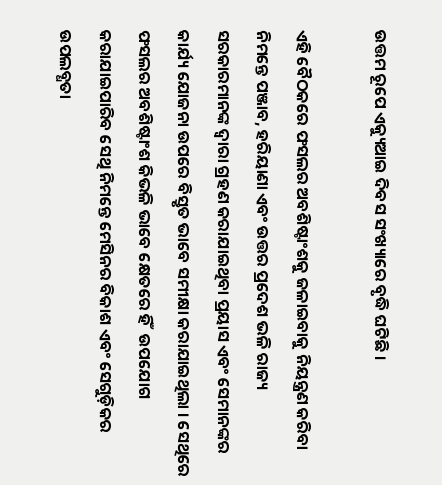ଉତ୍ତମ ରୂପେ ଏକ୍ୟୁଆଇ ଦିବସ ସଂଖ୍ୟାରେ ବୃଦ୍ଧି ଘଟିଛି ।

ଏହି ବୈଠକରେ ଫସଲର ଅବଶିଷ୍ଟାଂଶକୁ ଜଳାଇବାକୁ ନିୟନ୍ତ୍ରଣ କରିବା ନିମନ୍ତେ ପଞ୍ଜାବ, ହରିୟାଣା ଏବଂ ଉତ୍ତର ପ୍ରଦେଶ ଭଳି ରାଜ୍ୟ ସରକାରମାନଙ୍କ ଦ୍ୱାରା ଗ୍ରହଣ କରାଯାଇଥିବା ପ୍ରୟାସ ଏବଂ ସେମାନଙ୍କର କାର୍ଯ୍ୟ ଯୋଜନା ଉପରେ ବିସ୍ତୃତ ଭାବେ ସମୀକ୍ଷା କରାଯାଇଥିଲା । ସେଥିରେ ଫସଲର ଅବଶିଷ୍ଟାଂଶ କିଭଳି ଭାବେ କ୍ଷେତରେ ହିଁ  ଉପଯୋଗ କରାଯାଇପାରିବ ସେଥି ନିମନ୍ତେ ମେସିନର ବିକାଶ ଏବଂ ସେଗୁଡ଼ିକର ଉପଲବ୍ଧତା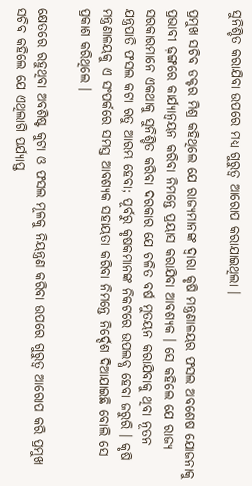ସୁନିଶ୍ଚିତ କରାଯିବା ଉପରେ ମଧ୍ୟ ଗୁରୁତ୍ୱ ଆରୋପ କରାଯାଇଥିଲା ।

ପ୍ରମୁଖ ସଚିବ ଡକ୍ଟର ମିଶ୍ର କହିଥିଲେ ଯେ ରାଜ୍ୟମାନଙ୍କ ଦ୍ୱାରା କୃଷି ମନ୍ତ୍ରଣାଳୟର ଫସଲ ଅବଶେଷ ଯୋଜନାକୁ ପ୍ରଭାବୀ ଢ଼ଙ୍ଗରେ କାର୍ଯ୍ୟାନ୍ୱୟନ କରିବା ନିମନ୍ତେ ପ୍ରୟାସ କରାଯିବା ଆବଶ୍ୟକ । ସେ କହିଲେ ଯେ ରାଜ୍ୟ ସରକାରମାନେ ଏକଥାକୁ ସୁନିଶ୍ଚିତ କରିବା ଦରକାର ଯେ ଚଳିତ ବର୍ଷ ମୁତୟନ କରାଯିବାକୁ ଥିବା ନୂତନ ଯନ୍ତ୍ରପାତି ଫସଲ କଟା ଋତୁ ଆରମ୍ଭ ହେବା; ପୂର୍ବରୁ କୃଷକମାନଙ୍କ ନିକଟରେ ଉପଲବ୍ଧ ହେବା ଜରୁରି । କୃଷି ମନ୍ତ୍ରଣାଳୟକୁ ଏ ସଂପର୍କରେ ସମସ୍ତ ଆବଶ୍ୟକ ସହାୟତା କରିବା ନିମନ୍ତେ ନିର୍ଦ୍ଦେଶ ଦିଆଯାଇଛି ବୋଲି ସେ ପ୍ରକାଶ କରିଥିଲେ ।

କ୍ଷେତରେ ରହୁଥିବା ଅବଶିଷ୍ଟ କୁଟା ଓ ଫସଲ ମୂଳକୁ ନିୟନ୍ତ୍ରଣ କରିବା ଉପରେ ଗୁରୁତ୍ୱ ଆରୋପ କରି ପ୍ରମୁଖ ସଚିବ କହିଲେ ଯେ ଏଥିଲାଗି ପର୍ଯ୍ୟାପ୍ତ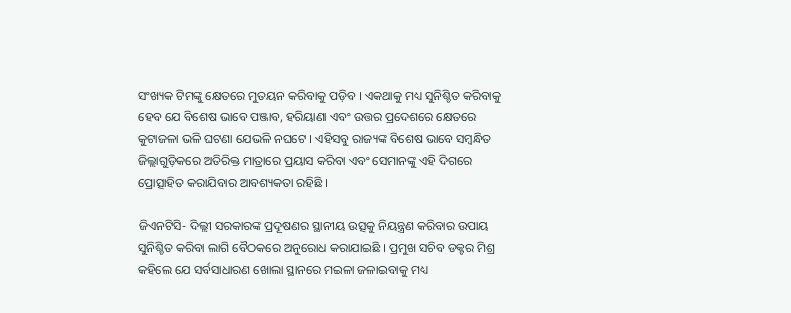ସଂଖ୍ୟକ ଟିମଙ୍କୁ କ୍ଷେତରେ ମୁତୟନ କରିବାକୁ ପଡ଼ିବ । ଏକଥାକୁ ମଧ୍ୟ ସୁନିଶ୍ଚିତ କରିବାକୁ ହେବ ଯେ ବିଶେଷ ଭାବେ ପଞ୍ଜାବ, ହରିୟାଣା ଏବଂ ଉତ୍ତର ପ୍ରଦେଶରେ କ୍ଷେତରେ କୁଟାଜଳା ଭଳି ଘଟଣା ଯେଭଳି ନଘଟେ । ଏହିସବୁ ରାଜ୍ୟଙ୍କ ବିଶେଷ ଭାବେ ସମ୍ବନ୍ଧିତ ଜିଲ୍ଲାଗୁଡ଼ିକରେ ଅତିରିକ୍ତ ମାତ୍ରାରେ ପ୍ରୟାସ କରିବା ଏବଂ ସେମାନଙ୍କୁ ଏହି ଦିଗରେ ପ୍ରୋତ୍ସାହିତ କରାଯିବାର ଆବଶ୍ୟକତା ରହିଛି ।

ଜିଏନଟିସି- ଦିଲ୍ଲୀ ସରକାରଙ୍କ ପ୍ରଦୂଷଣର ସ୍ଥାନୀୟ ଉତ୍ସକୁ ନିୟନ୍ତ୍ରଣ କରିବାର ଉପାୟ ସୁନିଶ୍ଚିତ କରିବା ଲାଗି ବୈଠକରେ ଅନୁରୋଧ କରାଯାଇଛି । ପ୍ରମୁଖ ସଚିବ ଡକ୍ଟର ମିଶ୍ର କହିଲେ ଯେ ସର୍ବସାଧାରଣ ଖୋଲା ସ୍ଥାନରେ ମଇଳା ଜଳାଇବାକୁ ମଧ୍ୟ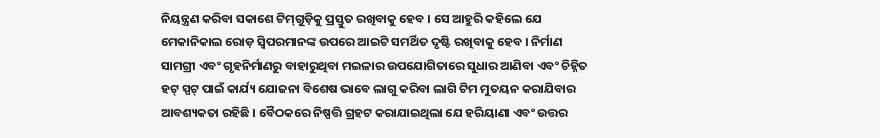ନିୟନ୍ତ୍ରଣ କରିବା ସକାଶେ ଟିମ୍‌ଗୁଡ଼ିକୁ ପ୍ରସ୍ତୁତ ରଖିବାକୁ ହେବ । ସେ ଆହୁରି କହିଲେ ଯେ ମେକାନିକାଲ ରୋଡ଼ ସ୍ୱିପରମାନଙ୍କ ଉପରେ ଆଇଟି ସମର୍ଥିତ ଦୃଷ୍ଟି ରଖିବାକୁ ହେବ । ନିର୍ମାଣ ସାମଗ୍ରୀ ଏବଂ ଗୃହନିର୍ମାଣରୁ ବାହାରୁଥିବା ମଇଳାର ଉପଯୋଗିତାରେ ସୁଧାର ଆଣିବା ଏବଂ ଚିହ୍ନିତ ହଟ୍‌ ସ୍ପଟ୍‌ ପାଇଁ କାର୍ଯ୍ୟ ଯୋଜନା ବିଶେଷ ଭାବେ ଲାଗୁ କରିବା ଲାଗି ଟିମ ମୁତୟନ କରାଯିବାର ଆବଶ୍ୟକତା ରହିଛି । ବୈଠକରେ ନିଷ୍ପତ୍ତି ଗ୍ରହଟ କରାଯାଇଥିଲା ଯେ ହରିୟାଣା ଏବଂ ଉତ୍ତର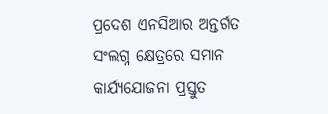ପ୍ରଦେଶ ଏନସିଆର ଅନ୍ତର୍ଗତ ସଂଲଗ୍ନ କ୍ଷେତ୍ରରେ ସମାନ କାର୍ଯ୍ୟଯୋଜନା ପ୍ରସ୍ତୁତ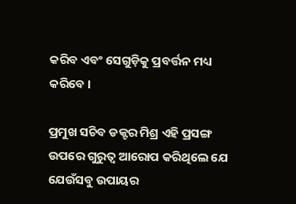କରିବ ଏବଂ ସେଗୁଡ଼ିକୁ ପ୍ରବର୍ତ୍ତନ ମଧ୍ୟ କରିବେ ।

ପ୍ରମୁଖ ସଚିବ ଡକ୍ଟର ମିଶ୍ର ଏହି ପ୍ରସଙ୍ଗ ଉପରେ ଗୁରୁତ୍ୱ ଆରୋପ କରିଥିଲେ ଯେ ଯେଉଁସବୁ ଉପାୟର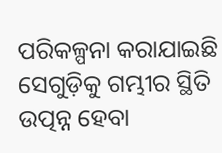ପରିକଳ୍ପନା କରାଯାଇଛି ସେଗୁଡ଼ିକୁ ଗମ୍ଭୀର ସ୍ଥିତି ଉତ୍ପନ୍ନ ହେବା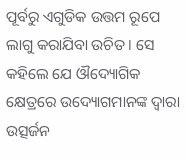ପୂର୍ବରୁ ଏଗୁଡିକ ଉତ୍ତମ ରୂପେ ଲାଗୁ କରାଯିବା ଉଚିତ । ସେ କହିଲେ ଯେ ଔଦ୍ୟୋଗିକ କ୍ଷେତ୍ରରେ ଉଦ୍ୟୋଗମାନଙ୍କ ଦ୍ୱାରା ଉତ୍ସର୍ଜନ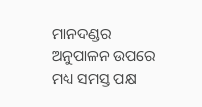ମାନଦଣ୍ଡର ଅନୁପାଳନ ଉପରେ ମଧ୍ୟ ସମସ୍ତ ପକ୍ଷ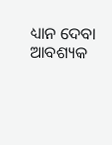ଧ୍ୟାନ ଦେବା ଆବଶ୍ୟକ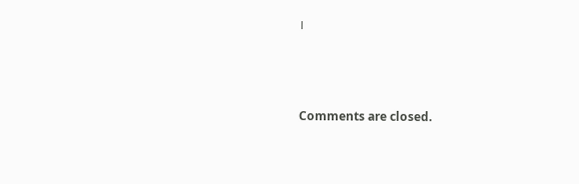।



Comments are closed.